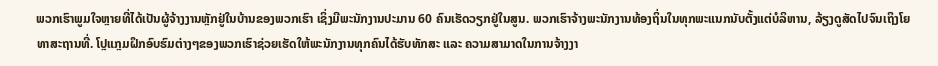ພວກເຮົາພູມໃຈຫຼາຍທີ່ໄດ້ເປັນຜູ້ຈ້າງງານຫຼັກຢູ່ໃນບ້ານຂອງພວກເຮົາ ເຊິ່ງມີພະນັກງານປະມານ 60 ຄົນເຮັດວຽກຢູ່ໃນສູນ. ພວກເຮົາຈ້າງພະນັກງານທ້ອງຖິ່ນໃນທຸກພະແນກນັບຕັ້ງແຕ່ບໍລິຫານ, ລ້ຽງດູສັດໄປຈົນເຖິງໂຍທາສະຖານທີ່. ໂປຼແກຼມຝຶກອົບຮົມຕ່າງໆຂອງພວກເຮົາຊ່ວຍເຮັດໃຫ້ພະນັກງານທຸກຄົນໄດ້ຮັບທັກສະ ແລະ ຄວາມສາມາດໃນການຈ້າງງາ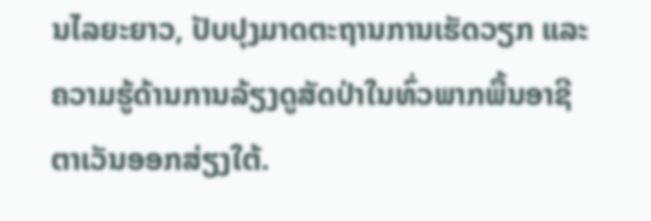ນໄລຍະຍາວ, ປັບປຸງມາດຕະຖານການເຮັດວຽກ ແລະ ຄວາມຮູ້ດ້ານການລ້ຽງດູສັດປ່າໃນທົ່ວພາກພື້ນອາຊີຕາເວັນອອກສ່ຽງໃຕ້.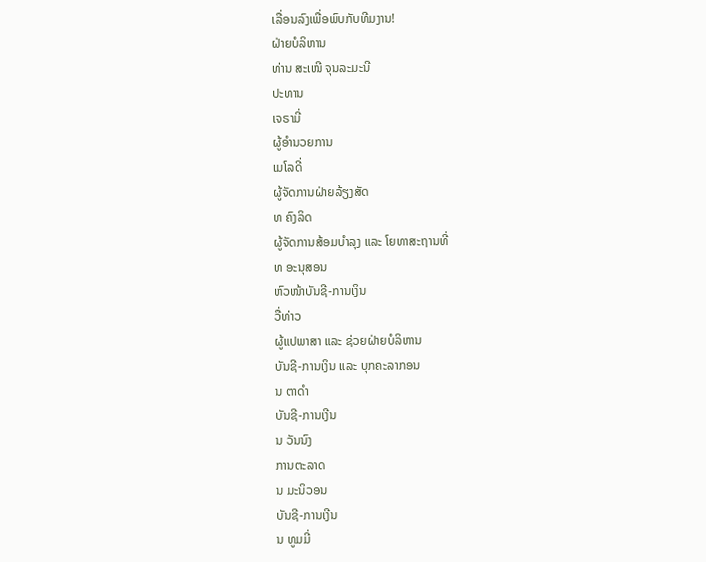ເລື່ອນລົງເພື່ອພົບກັບທີມງານ!
ຝ່າຍບໍລິຫານ
ທ່ານ ສະເໜີ ຈຸນລະມະນີ
ປະທານ
ເຈຣາມີ່
ຜູ້ອໍານວຍການ
ເມໂລດີ່
ຜູ້ຈັດການຝ່າຍລ້ຽງສັດ
ທ ຄົງລິດ
ຜູ້ຈັດການສ້ອມບຳລຸງ ແລະ ໂຍທາສະຖານທີ່
ທ ອະນຸສອນ
ຫົວໜ້າບັນຊີ-ການເງິນ
ວື່ທ່າວ
ຜູ້ແປພາສາ ແລະ ຊ່ວຍຝ່າຍບໍລິຫານ
ບັນຊີ-ການເງິນ ແລະ ບຸກຄະລາກອນ
ນ ຕາດຳ
ບັນຊີ-ການເງີນ
ນ ວັນນົງ
ການຕະລາດ
ນ ມະນິວອນ
ບັນຊີ-ການເງີນ
ນ ທູມມີ່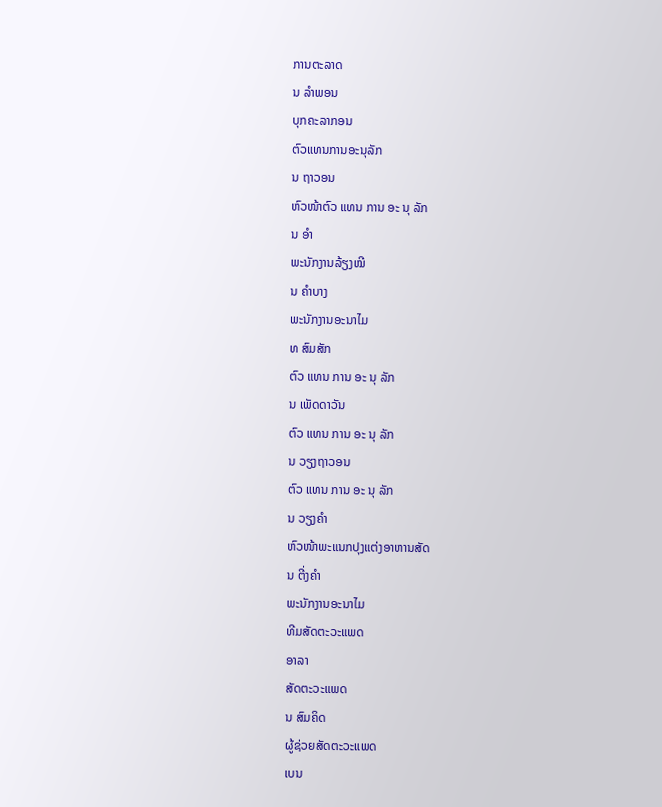ການຕະລາດ
ນ ລຳພອນ
ບຸກຄະລາກອນ
ຕົວແທນການອະນຸລັກ
ນ ຖາວອນ
ຫົວໜ້າຕົວ ແທນ ການ ອະ ນຸ ລັກ
ນ ອຳ
ພະນັກງານລ້ຽງໝີ
ນ ຄຳບາງ
ພະນັກງານອະນາໄມ
ທ ສົມສັກ
ຕົວ ແທນ ການ ອະ ນຸ ລັກ
ນ ເພັດດາວັນ
ຕົວ ແທນ ການ ອະ ນຸ ລັກ
ນ ວຽງຖາວອນ
ຕົວ ແທນ ການ ອະ ນຸ ລັກ
ນ ວຽງຄຳ
ຫົວໜ້າພະແນກປຸງແຕ່ງອາຫານສັດ
ນ ຕີ່ງຄຳ
ພະນັກງານອະນາໄມ
ທີມສັດຕະວະແພດ
ອາລາ
ສັດຕະວະແພດ
ນ ສົມຄິດ
ຜູ້ຊ່ວຍສັດຕະວະແພດ
ເບນ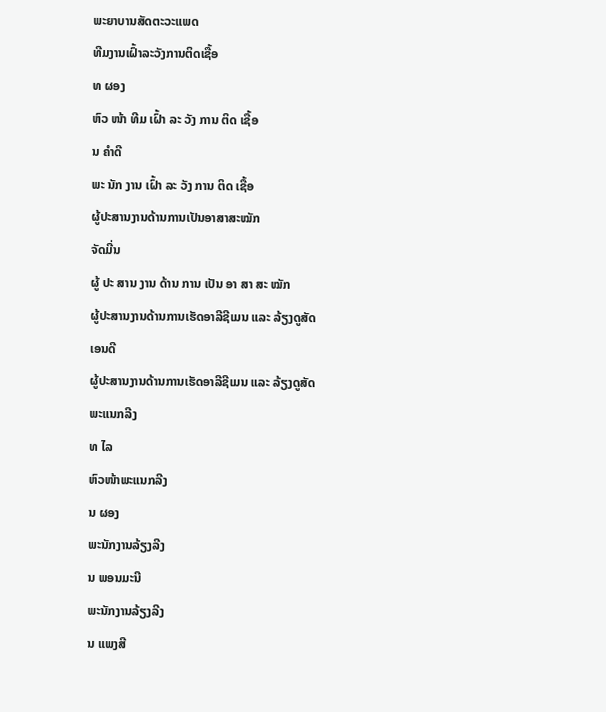ພະຍາບານສັດຕະວະແພດ
ທີມງານເຝົ້າລະວັງການຕິດເຊື້ອ
ທ ຜອງ
ຫົວ ໜ້າ ທີມ ເຝົ້າ ລະ ວັງ ການ ຕິດ ເຊື້ອ
ນ ຄຳດີ
ພະ ນັກ ງານ ເຝົ້າ ລະ ວັງ ການ ຕິດ ເຊື້ອ
ຜູ້ປະສານງານດ້ານການເປັນອາສາສະໝັກ
ຈັດມີ່ນ
ຜູ້ ປະ ສານ ງານ ດ້ານ ການ ເປັນ ອາ ສາ ສະ ໝັກ
ຜູ້ປະສານງານດ້ານການເຮັດອາລີຊີເມນ ແລະ ລ້ຽງດູສັດ
ເອນດີ
ຜູ້ປະສານງານດ້ານການເຮັດອາລີຊີເມນ ແລະ ລ້ຽງດູສັດ
ພະແນກລີງ
ທ ໄລ
ຫົວໜ້າພະແນກລີງ
ນ ຜອງ
ພະນັກງານລ້ຽງລີງ
ນ ພອນມະນີ
ພະນັກງານລ້ຽງລີງ
ນ ແພງສີ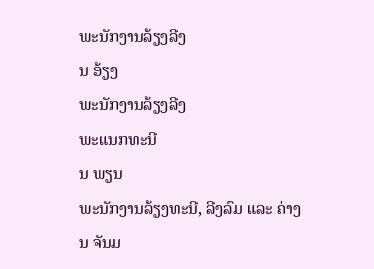ພະນັກງານລ້ຽງລີງ
ນ ອ້ຽງ
ພະນັກງານລ້ຽງລີງ
ພະແນກທະນີ
ນ ພຽນ
ພະນັກງານລ້ຽງທະນີ, ລີງລົມ ແລະ ຄ່າງ
ນ ຈັນມ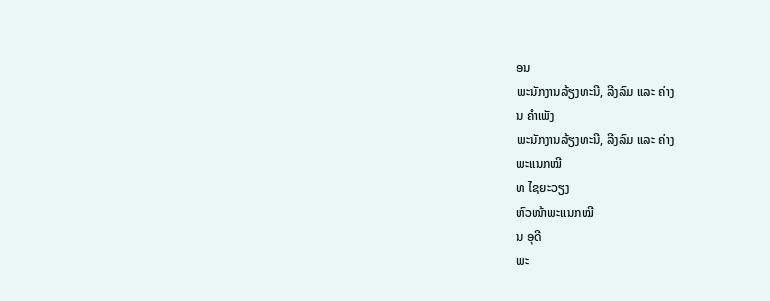ອນ
ພະນັກງານລ້ຽງທະນີ, ລີງລົມ ແລະ ຄ່າງ
ນ ຄຳເພັງ
ພະນັກງານລ້ຽງທະນີ, ລີງລົມ ແລະ ຄ່າງ
ພະແນກໝີ
ທ ໄຊຍະວຽງ
ຫົວໜ້າພະແນກໝີ
ນ ອຸດີ
ພະ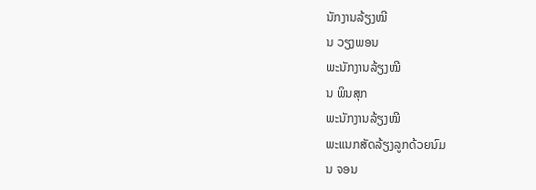ນັກງານລ້ຽງໝີ
ນ ວຽງພອນ
ພະນັກງານລ້ຽງໝີ
ນ ພິນສຸກ
ພະນັກງານລ້ຽງໝີ
ພະແນກສັດລ້ຽງລູກດ້ວຍນົມ
ນ ຈອນ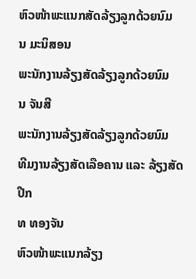ຫົວໜ້າພະແນກສັດລ້ຽງລູກດ້ວຍນົມ
ນ ມະນິສອນ
ພະນັກງານລ້ຽງສັດລ້ຽງລູກດ້ວຍນົມ
ນ ຈັນສີ
ພະນັກງານລ້ຽງສັດລ້ຽງລູກດ້ວຍນົມ
ທີມງານລ້ຽງສັດເລືອຄານ ແລະ ລ້ຽງສັດປີກ
ທ ທອງຈັນ
ຫົວໜ້າພະແນກລ້ຽງ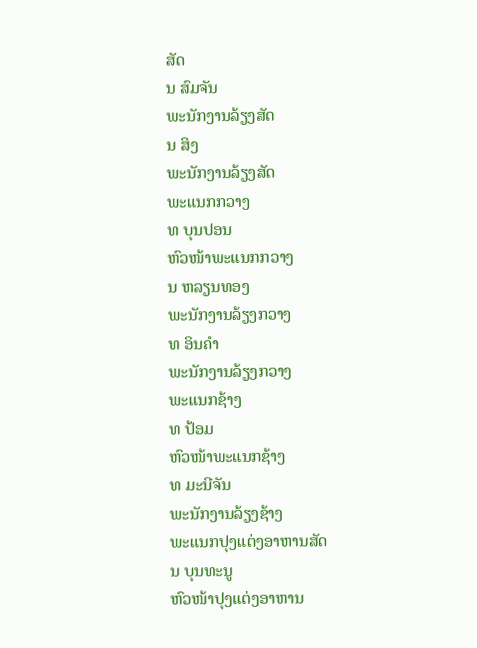ສັດ
ນ ສົມຈັນ
ພະນັກງານລ້ຽງສັດ
ນ ສິງ
ພະນັກງານລ້ຽງສັດ
ພະແນກກວາງ
ທ ບຸນປອນ
ຫົວໜ້າພະແນກກວາງ
ນ ຫລຽນທອງ
ພະນັກງານລ້ຽງກວາງ
ທ ອິນຄຳ
ພະນັກງານລ້ຽງກວາງ
ພະແນກຊ້າງ
ທ ປ້ອມ
ຫົວໜ້າພະແນກຊ້າງ
ທ ມະນີຈັນ
ພະນັກງານລ້ຽງຊ້າງ
ພະແນກປຸງແຕ່ງອາຫານສັດ
ນ ບຸນທະນູ
ຫົວໜ້າປຸງແຕ່ງອາຫານ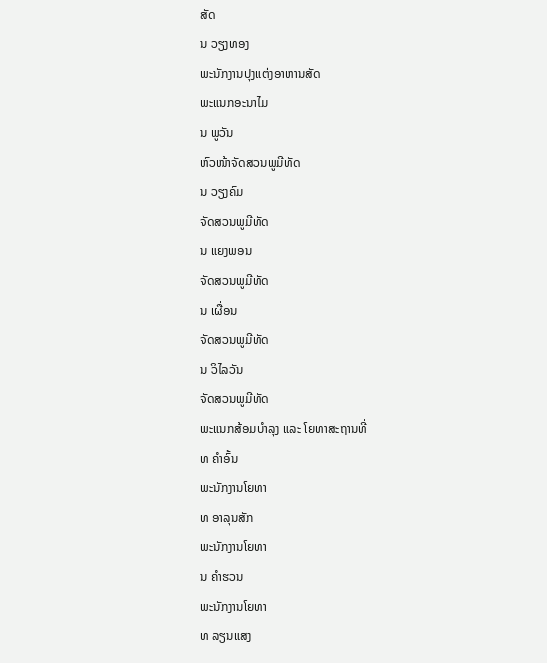ສັດ
ນ ວຽງທອງ
ພະນັກງານປຸງແຕ່ງອາຫານສັດ
ພະແນກອະນາໄມ
ນ ພູວັນ
ຫົວໜ້າຈັດສວນພູມີທັດ
ນ ວຽງຄົມ
ຈັດສວນພູມີທັດ
ນ ແຍງພອນ
ຈັດສວນພູມີທັດ
ນ ເຜື່ອນ
ຈັດສວນພູມີທັດ
ນ ວິໄລວັນ
ຈັດສວນພູມີທັດ
ພະແນກສ້ອມບຳລຸງ ແລະ ໂຍທາສະຖານທີ່
ທ ຄຳອົ້ນ
ພະນັກງານໂຍທາ
ທ ອາລຸນສັກ
ພະນັກງານໂຍທາ
ນ ຄຳຮວນ
ພະນັກງານໂຍທາ
ທ ລຽນແສງ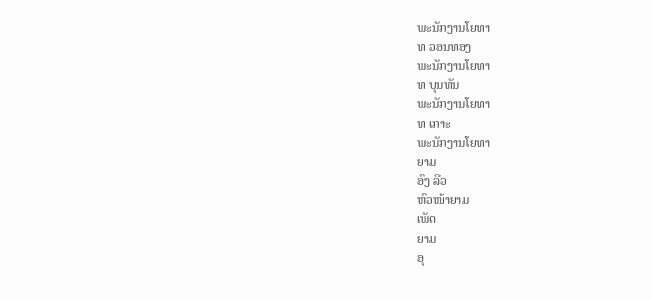ພະນັກງານໂຍທາ
ທ ວອນທອງ
ພະນັກງານໂຍທາ
ທ ບຸນທັນ
ພະນັກງານໂຍທາ
ທ ເກາະ
ພະນັກງານໂຍທາ
ຍາມ
ອົງ ລີວ
ຫົວໜ້າຍາມ
ເພັດ
ຍາມ
ອຸ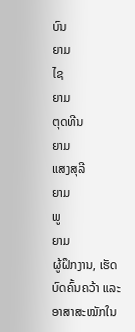ບົນ
ຍາມ
ໄຊ
ຍາມ
ຕຸດທີນ
ຍາມ
ແສງສຸລີ
ຍາມ
ພູ
ຍາມ
ຜູ້ຝຶກງານ, ເຮັດບົດຄົ້ນຄວ້າ ແລະ ອາສາສະໝັກໃນ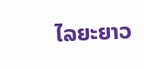ໄລຍະຍາວ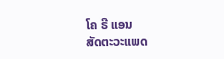ໂຄ ຣີ ແອນ
ສັດຕະວະແພດ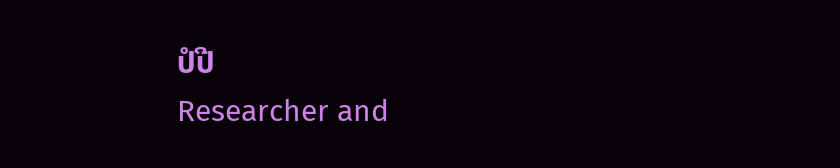ປໍປີ
Researcher and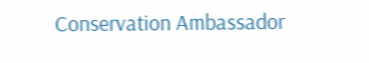Conservation Ambassador